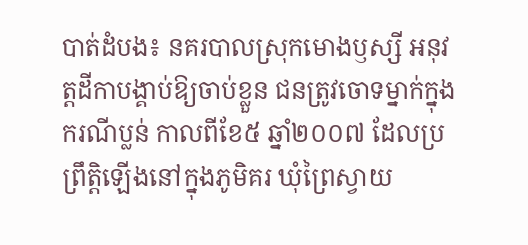បាត់ដំបង៖ នគរបាលស្រុកមោងឫស្សី អនុវត្តដីកាបង្គាប់ឱ្យចាប់ខ្លួន ជនត្រូវចោទម្នាក់ក្នុងករណីប្លន់ កាលពីខែ៥ ឆ្នាំ២០០៧ ដែលប្រព្រឹត្ដិឡើងនៅក្នុងភូមិគរ ឃុំព្រៃស្វាយ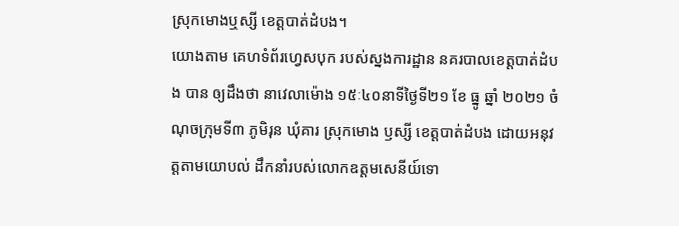ស្រុកមោងឬស្សី ខេត្ដបាត់ដំបង។
យោងតាម គេហទំព័រហ្វេសបុក របស់ស្នងការដ្ឋាន នគរបាលខេត្ដបាត់ដំបង បាន ឲ្យដឹងថា នាវេលាម៉ោង ១៥ៈ៤០នាទីថ្ងៃទី២១ ខែ ធ្នូ ឆ្នាំ ២០២១ ចំណុចក្រុមទី៣ ភូមិរុន ឃុំគារ ស្រុកមោង ឫស្សី ខេត្តបាត់ដំបង ដោយអនុវត្តតាមយោបល់ ដឹកនាំរបស់លោកឧត្តមសេនីយ៍ទោ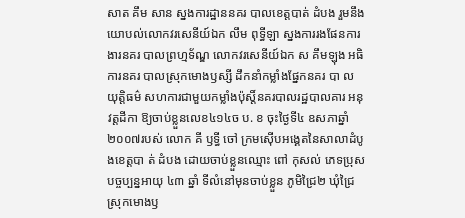សាត គឹម សាន ស្នងការដ្ឋាននគរ បាលខេត្តបាត់ ដំបង រួមនឹងយោបល់លោកវរសេនីយ៍ឯក លឹម ពុទ្ធីឡា ស្នងការរងផែនការងារនគរ បាលព្រហ្មទ័ណ្ឌ លោកវរសេនីយ៍ឯក ស គឹមឡុង អធិការនគរ បាលស្រុកមោងឫស្សី ដឹកនាំកម្លាំងផ្នែកនគរ បា ល យុត្តិធម៌ សហការជាមួយកម្លាំងប៉ុស្តិ៍នគរបាលរដ្ឋបាលគារ អនុវត្តដីកា ឱ្យចាប់ខ្លួនលេខ៤១៤ច ប. ខ ចុះថ្ងៃទី៤ ឧសភាឆ្នាំ ២០០៧របស់ លោក គី ឫទ្ធី ចៅ ក្រមស៊ើបអង្គេតនៃសាលាដំបូងខេត្តបា ត់ ដំបង ដោយចាប់ខ្លួនឈ្មោះ ពៅ កុសល់ ភេទប្រុស បច្ចប្បន្នអាយុ ៤៣ ឆ្នាំ ទីលំនៅមុនចាប់ខ្លួន ភូមិជ្រៃ២ ឃុំជ្រៃ ស្រុកមោងឫ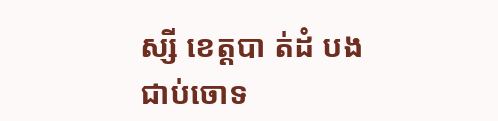ស្សី ខេត្តបា ត់ដំ បង ជាប់ចោទ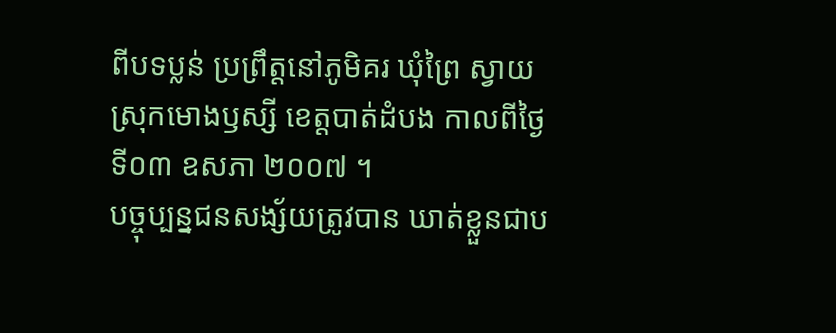ពីបទប្លន់ ប្រព្រឹត្តនៅភូមិគរ ឃុំព្រៃ ស្វាយ ស្រុកមោងឫស្សី ខេត្តបាត់ដំបង កាលពីថ្ងៃ ទី០៣ ឧសភា ២០០៧ ។
បច្ចុប្បន្នជនសង្ស័យត្រូវបាន ឃាត់ខ្លួនជាប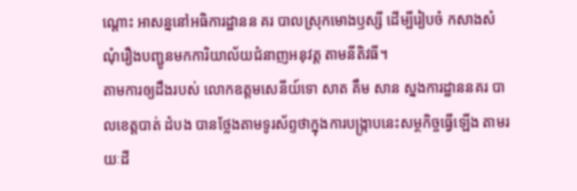ណ្តោះ អាសន្ននៅអធិការដ្ឋានន គរ បាលស្រុកមោងឫស្សី ដើម្បីរៀបចំ កសាងសំណុំរឿងបញ្ជូនមកការិយាល័យជំនាញអនុវត្ត តាមនីតិវធី។
តាមការឲ្យដឹងរបស់ លោកឧត្តមសេនីយ៍ទោ សាត គឹម សាន ស្នងការដ្ឋាននគរ បាលខេត្តបាត់ ដំបង បានថ្លែងតាមទូរស័ព្ទថាក្នុងការបង្រ្កាបនេះសម្ថកិច្ចធ្វើឡើង តាមរយៈដី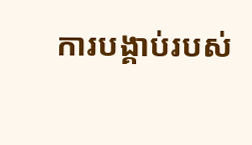ការបង្គាប់របស់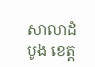សាលាដំបូង ខេត្ដ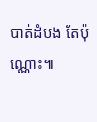បាត់ដំបង តែប៉ុណ្ណោះ៕